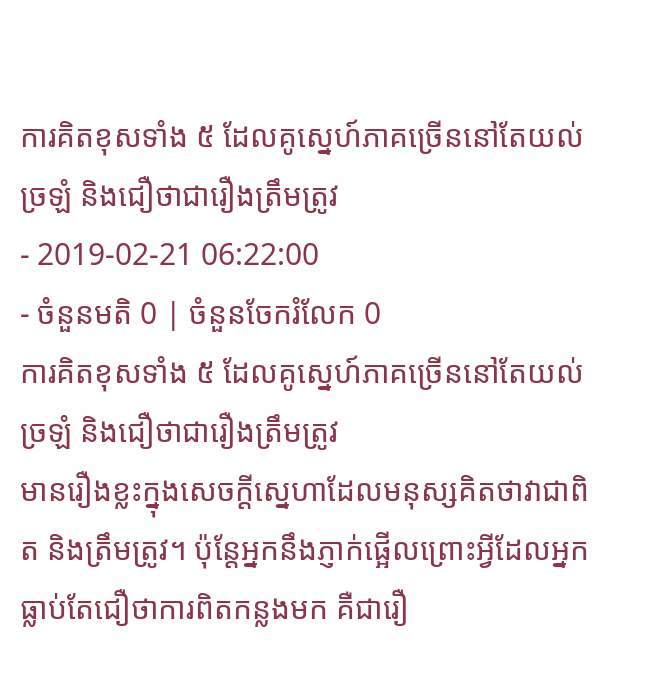ការគិតខុសទាំង ៥ ដែលគូស្នេហ៍ភាគច្រើននៅតែយល់ច្រឡំ និងជឿថាជារឿងត្រឹមត្រូវ
- 2019-02-21 06:22:00
- ចំនួនមតិ 0 | ចំនួនចែករំលែក 0
ការគិតខុសទាំង ៥ ដែលគូស្នេហ៍ភាគច្រើននៅតែយល់ច្រឡំ និងជឿថាជារឿងត្រឹមត្រូវ
មានរឿងខ្លះក្នុងសេចក្ដីស្នេហាដែលមនុស្សគិតថាវាជាពិត និងត្រឹមត្រូវ។ ប៉ុន្តែអ្នកនឹងភ្ញាក់ផ្អើលព្រោះអ្វីដែលអ្នកធ្លាប់តែជឿថាការពិតកន្លងមក គឺជារឿ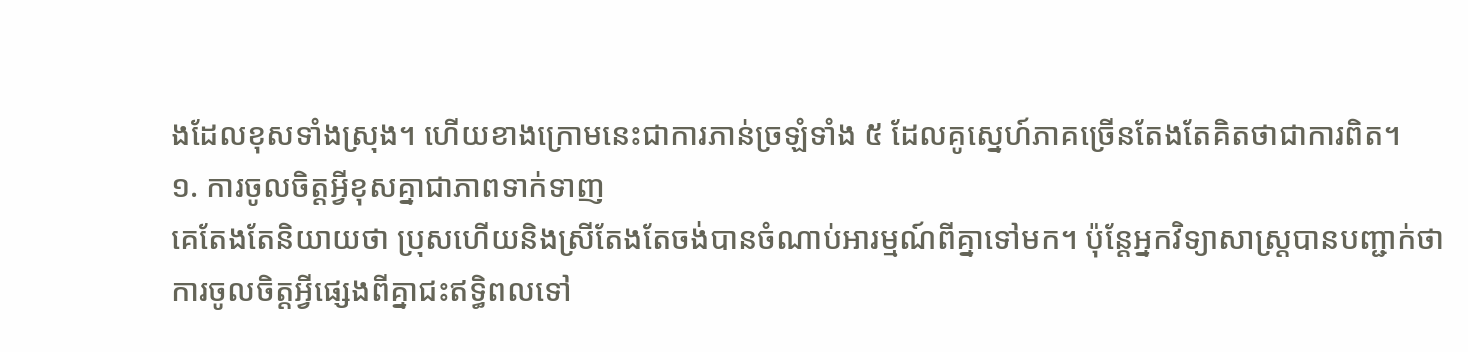ងដែលខុសទាំងស្រុង។ ហើយខាងក្រោមនេះជាការភាន់ច្រឡំទាំង ៥ ដែលគូស្នេហ៍ភាគច្រើនតែងតែគិតថាជាការពិត។
១. ការចូលចិត្តអ្វីខុសគ្នាជាភាពទាក់ទាញ
គេតែងតែនិយាយថា ប្រុសហើយនិងស្រីតែងតែចង់បានចំណាប់អារម្មណ៍ពីគ្នាទៅមក។ ប៉ុន្តែអ្នកវិទ្យាសាស្ត្របានបញ្ជាក់ថា ការចូលចិត្តអ្វីផ្សេងពីគ្នាជះឥទ្ធិពលទៅ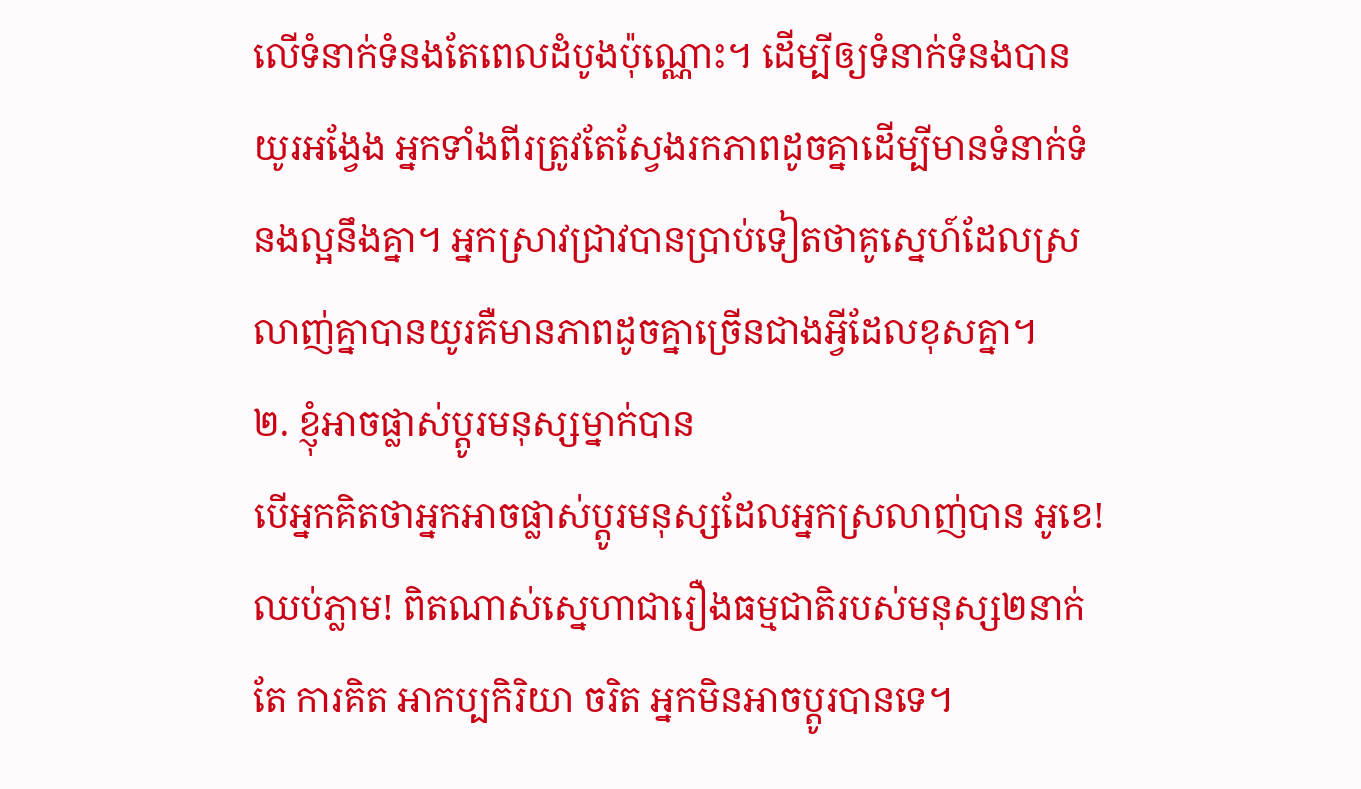លើទំនាក់ទំនងតែពេលដំបូងប៉ុណ្ណោះ។ ដើម្បីឲ្យទំនាក់ទំនងបានយូរអង្វែង អ្នកទាំងពីរត្រូវតែស្វែងរកភាពដូចគ្នាដើម្បីមានទំនាក់ទំនងល្អនឹងគ្នា។ អ្នកស្រាវជ្រាវបានប្រាប់ទៀតថាគូស្នេហ៍ដែលស្រលាញ់គ្នាបានយូរគឺមានភាពដូចគ្នាច្រើនជាងអ្វីដែលខុសគ្នា។
២. ខ្ញុំអាចផ្លាស់ប្ដូរមនុស្សម្នាក់បាន
បើអ្នកគិតថាអ្នកអាចផ្លាស់ប្ដូរមនុស្សដែលអ្នកស្រលាញ់បាន អូខេ! ឈប់ភ្លាម! ពិតណាស់ស្នេហាជារឿងធម្មជាតិរបស់មនុស្ស២នាក់ តែ ការគិត អាកប្បកិរិយា ចរិត អ្នកមិនអាចប្ដូរបានទេ។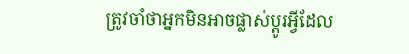ត្រូវចាំថាអ្នកមិនអាចផ្លាស់ប្ដូរអ្វីដែល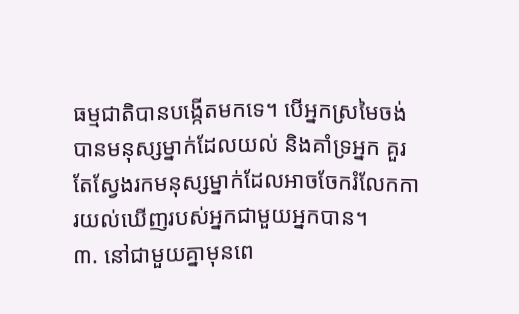ធម្មជាតិបានបង្កើតមកទេ។ បើអ្នកស្រមៃចង់បានមនុស្សម្នាក់ដែលយល់ និងគាំទ្រអ្នក គួរតែស្វែងរកមនុស្សម្នាក់ដែលអាចចែករំលែកការយល់ឃើញរបស់អ្នកជាមួយអ្នកបាន។
៣. នៅជាមួយគ្នាមុនពេ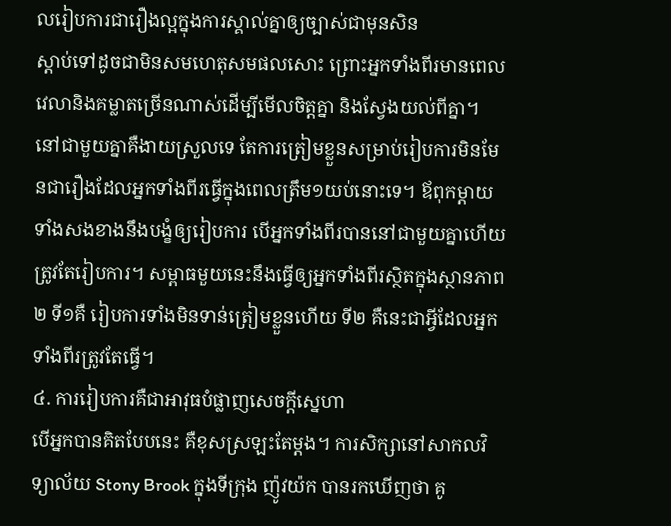លរៀបការជារឿងល្អក្នុងការស្គាល់គ្នាឲ្យច្បាស់ជាមុនសិន
ស្ដាប់ទៅដូចជាមិនសមហេតុសមផលសោះ ព្រោះអ្នកទាំងពីរមានពេលវេលានិងគម្លាតច្រើនណាស់ដើម្បីមើលចិត្តគ្នា និងស្វែងយល់ពីគ្នា។ នៅជាមួយគ្នាគឺងាយស្រួលទេ តែការត្រៀមខ្លួនសម្រាប់រៀបការមិនមែនជារឿងដែលអ្នកទាំងពីរធ្វើក្នុងពេលត្រឹម១យប់នោះទេ។ ឪពុកម្ដាយទាំងសងខាងនឹងបង្ខំឲ្យរៀបការ បើអ្នកទាំងពីរបាននៅជាមួយគ្នាហើយ ត្រូវតែរៀបការ។ សម្ពាធមួយនេះនឹងធ្វើឲ្យអ្នកទាំងពីរស្ថិតក្នុងស្ថានភាព២ ទី១គឺ រៀបការទាំងមិនទាន់ត្រៀមខ្លួនហើយ ទី២ គឺនេះជាអ្វីដែលអ្នកទាំងពីរត្រូវតែធ្វើ។
៤. ការរៀបការគឺជាអាវុធបំផ្លាញសេចក្ដីស្នេហា
បើអ្នកបានគិតបែបនេះ គឺខុសស្រឡះតែម្ដង។ ការសិក្សានៅសាកលវិទ្យាល័យ Stony Brook ក្នុងទីក្រុង ញ៉ូវយ៉ក បានរកឃើញថា គូ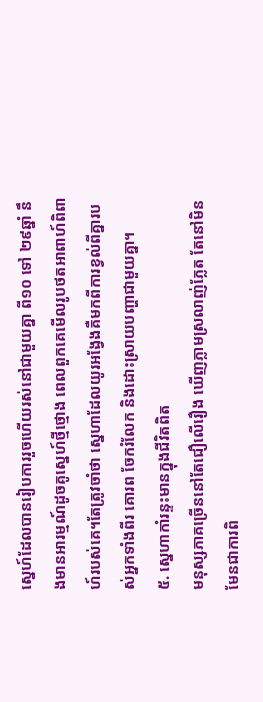ស្នេហ៍ដែលបានរៀបការរួចហើយរស់នៅជាមួយគ្នា ពី១០ ទៅ ២៩ឆ្នាំ នឹងមានអារម្មណ៍ដូចគូស្នេហ៍ថ្មីថ្មោង ពេលពួកគេមើលរូបថតអាពាហ៍ពិពាហ៍របស់គេ។តែត្រូវចាំថា ស្នេហាដែលយូរអង្វែងគឺមកពីការខ្វល់ពីគ្នារបស់អ្នកទាំងពីរ គោរព ចែករំលែក និងដោះស្រាយបញ្ហាជាមួយគ្នា។
៥. ស្នេហាកាំរន្ទះមានក្នុងជីវិតពិត
មនុស្សភាគច្រើននៅតែជឿលើរឿង ឃើញភ្លាមស្រលាញ់ភ្លែត តែនៅមិនមែនជាការពិ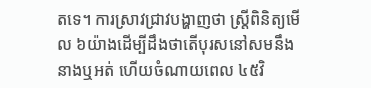តទេ។ ការស្រាវជ្រាវបង្ហាញថា ស្រ្តីពិនិត្យមើល ៦យ៉ាងដើម្បីដឹងថាតើបុរសនៅសមនឹងនាងឬអត់ ហើយចំណាយពេល ៤៥វិ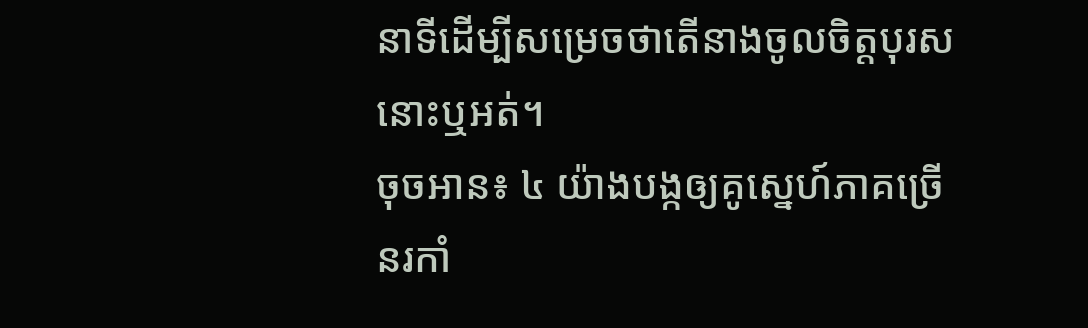នាទីដើម្បីសម្រេចថាតើនាងចូលចិត្តបុរសនោះឬអត់។
ចុចអាន៖ ៤ យ៉ាងបង្កឲ្យគូស្នេហ៍ភាគច្រើនរកាំ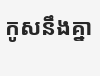កូសនឹងគ្នា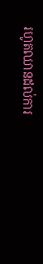រហូតឈានដល់ការ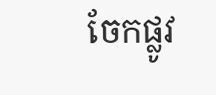ចែកផ្លូវ